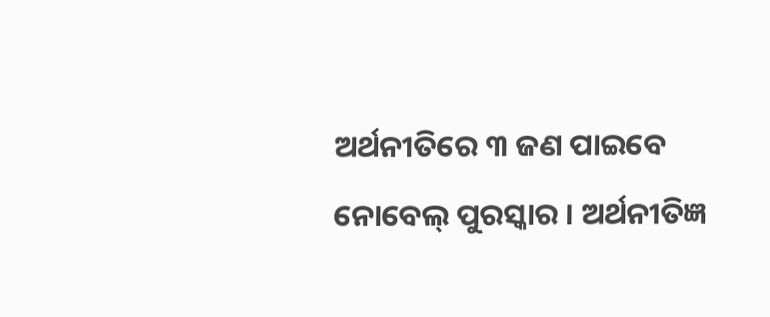ଅର୍ଥନୀତିରେ ୩ ଜଣ ପାଇବେ ନୋବେଲ୍ ପୁରସ୍କାର । ଅର୍ଥନୀତିଜ୍ଞ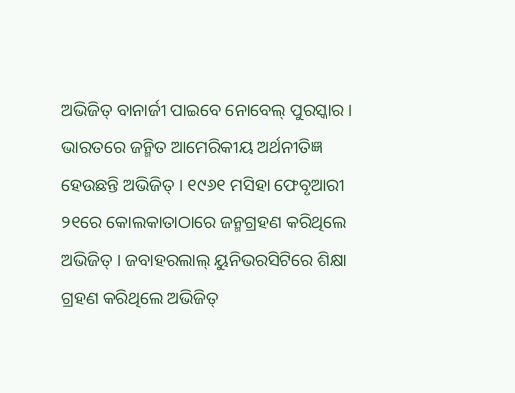ଅଭିଜିତ୍ ବାନାର୍ଜୀ ପାଇବେ ନୋବେଲ୍ ପୁରସ୍କାର । ଭାରତରେ ଜନ୍ମିତ ଆମେରିକୀୟ ଅର୍ଥନୀତିଜ୍ଞ ହେଉଛନ୍ତି ଅଭିଜିତ୍ । ୧୯୬୧ ମସିହା ଫେବୃଆରୀ ୨୧ରେ କୋଲକାତାଠାରେ ଜନ୍ମଗ୍ରହଣ କରିଥିଲେ ଅଭିଜିତ୍ । ଜବାହରଲାଲ୍ ୟୁନିଭରସିଟିରେ ଶିକ୍ଷା ଗ୍ରହଣ କରିଥିଲେ ଅଭିଜିତ୍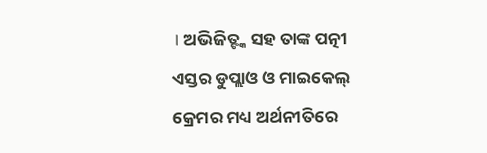। ଅଭିଜିତ୍ଙ୍କ ସହ ତାଙ୍କ ପତ୍ନୀ ଏସ୍ତର ଡୁପ୍ଲାଓ ଓ ମାଇକେଲ୍ କ୍ରେମର ମଧ୍ୟ ଅର୍ଥନୀତିରେ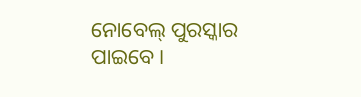ନୋବେଲ୍ ପୁରସ୍କାର ପାଇବେ ।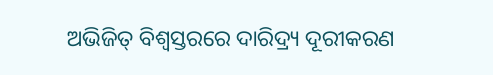ଅଭିଜିତ୍ ବିଶ୍ବସ୍ତରରେ ଦାରିଦ୍ର୍ୟ ଦୂରୀକରଣ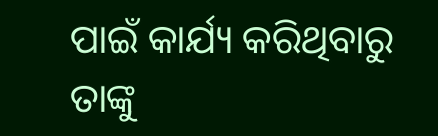ପାଇଁ କାର୍ଯ୍ୟ କରିଥିବାରୁ ତାଙ୍କୁ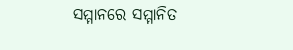ସମ୍ମାନରେ ସମ୍ମାନିତ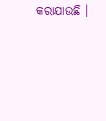କରାଯାଉଛି ।